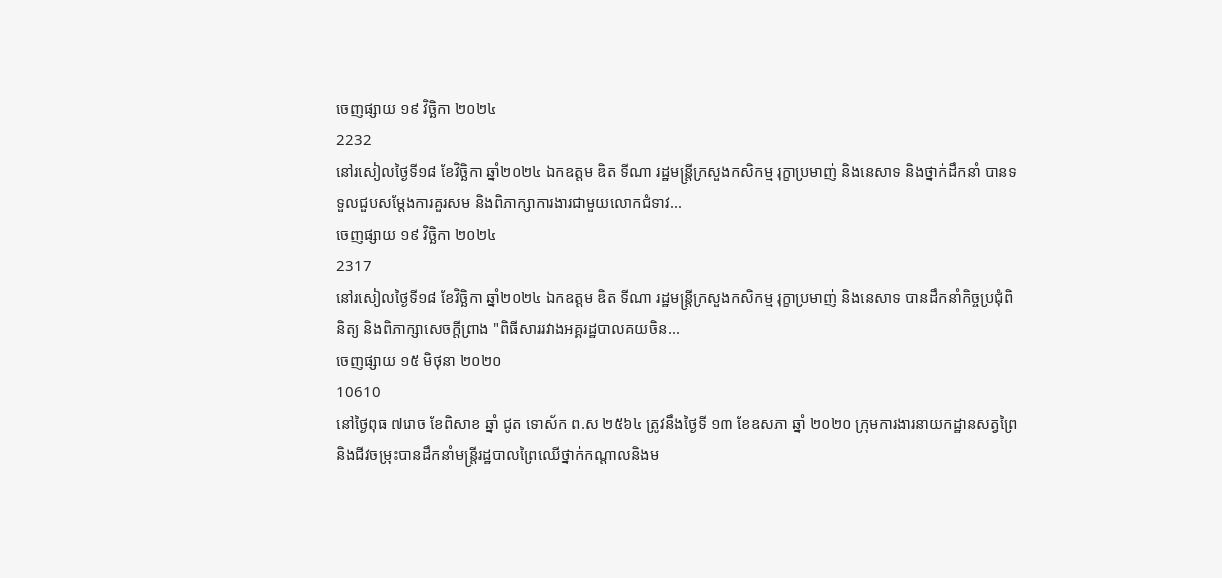ចេញផ្សាយ ១៩ វិច្ឆិកា ២០២៤
2232
នៅរសៀលថ្ងៃទី១៨ ខែវិច្ឆិកា ឆ្នាំ២០២៤ ឯកឧត្តម ឌិត ទីណា រដ្ឋមន្ត្រីក្រសួងកសិកម្ម រុក្ខាប្រមាញ់ និងនេសាទ និងថ្នាក់ដឹកនាំ បានទទួលជួបសម្តែងការគួរសម និងពិភាក្សាការងារជាមួយលោកជំទាវ...
ចេញផ្សាយ ១៩ វិច្ឆិកា ២០២៤
2317
នៅរសៀលថ្ងៃទី១៨ ខែវិច្ឆិកា ឆ្នាំ២០២៤ ឯកឧត្តម ឌិត ទីណា រដ្ឋមន្ត្រីក្រសួងកសិកម្ម រុក្ខាប្រមាញ់ និងនេសាទ បានដឹកនាំកិច្ចប្រជុំពិនិត្យ និងពិភាក្សាសេចក្តីព្រាង "ពិធីសាររវាងអគ្គរដ្ឋបាលគយចិន...
ចេញផ្សាយ ១៥ មិថុនា ២០២០
10610
នៅថ្ងៃពុធ ៧រោច ខែពិសាខ ឆ្នាំ ជូត ទោស័ក ព.ស ២៥៦៤ ត្រូវនឹងថ្ងៃទី ១៣ ខែឧសភា ឆ្នាំ ២០២០ ក្រុមការងារនាយកដ្ឋានសត្វព្រៃនិងជីវចម្រុះបានដឹកនាំមន្រ្តីរដ្ឋបាលព្រៃឈើថ្នាក់កណ្តាលនិងម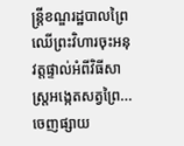ន្រ្តីខណ្ឌរដ្ឋបាលព្រៃឈើព្រះវិហារចុះអនុវត្តផ្ទាល់អំពីវិធីសាស្រ្តអង្កេតសត្វព្រៃ...
ចេញផ្សាយ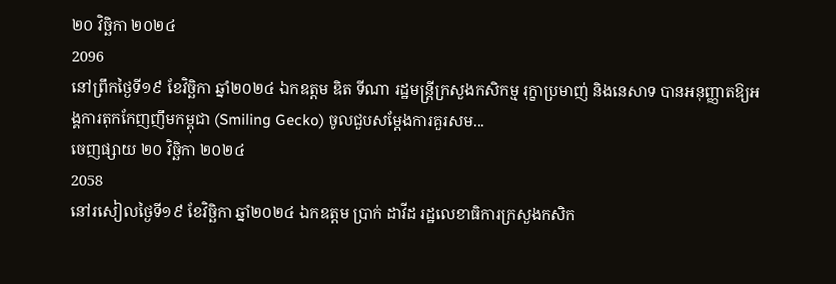២០ វិច្ឆិកា ២០២៤
2096
នៅព្រឹកថ្ងៃទី១៩ ខែវិច្ឆិកា ឆ្នាំ២០២៤ ឯកឧត្តម ឌិត ទីណា រដ្ឋមន្ត្រីក្រសួងកសិកម្ម រុក្ខាប្រមាញ់ និងនេសាទ បានអនុញ្ញាតឱ្យអង្គការតុកកែញញឹមកម្ពុជា (Smiling Gecko) ចូលជួបសម្តែងការគួរសម...
ចេញផ្សាយ ២០ វិច្ឆិកា ២០២៤
2058
នៅរសៀលថ្ងៃទី១៩ ខែវិច្ឆិកា ឆ្នាំ២០២៤ ឯកឧត្តម ប្រាក់ ដាវីដ រដ្ឋលេខាធិការក្រសួងកសិក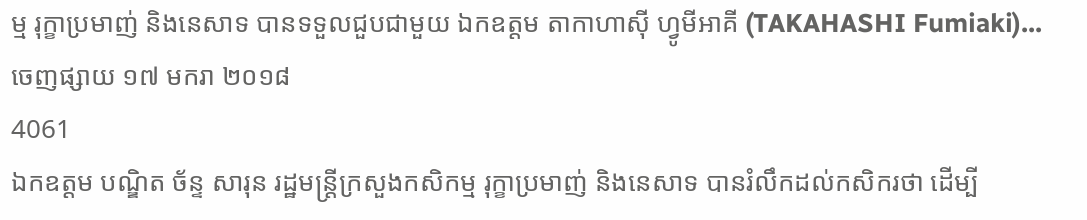ម្ម រុក្ខាប្រមាញ់ និងនេសាទ បានទទួលជួបជាមួយ ឯកឧត្តម តាកាហាស៊ី ហ្វូមីអាគី (TAKAHASHI Fumiaki)...
ចេញផ្សាយ ១៧ មករា ២០១៨
4061
ឯកឧត្តម បណ្ឌិត ច័ន្ទ សារុន រដ្ឋមន្ត្រីក្រសួងកសិកម្ម រុក្ខាប្រមាញ់ និងនេសាទ បានរំលឹកដល់កសិករថា ដើម្បី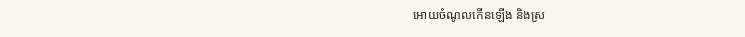អោយចំណូលកើនឡើង និងស្រ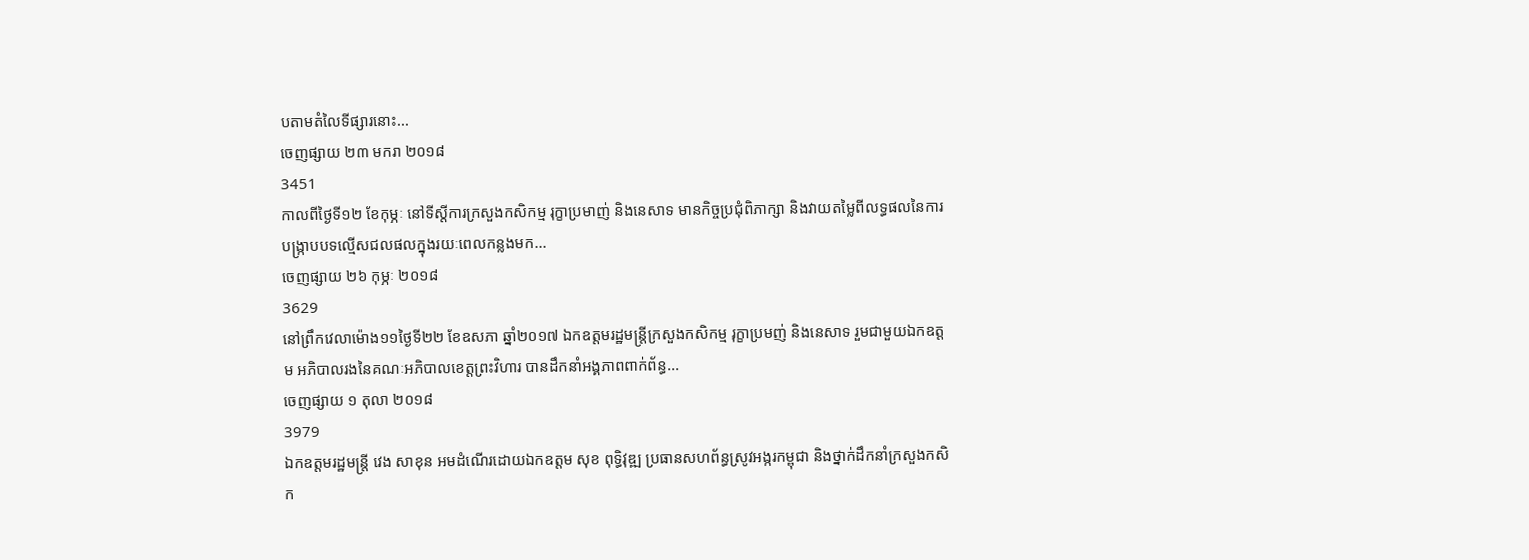បតាមតំលៃទីផ្សារនោះ...
ចេញផ្សាយ ២៣ មករា ២០១៨
3451
កាលពីថ្ងៃទី១២ ខែកុម្ភៈ នៅទីស្តីការក្រសួងកសិកម្ម រុក្ខាប្រមាញ់ និងនេសាទ មានកិច្ចប្រជុំពិភាក្សា និងវាយតម្លៃពីលទ្ធផលនៃការបង្ក្រាបបទល្មើសជលផលក្នុងរយៈពេលកន្លងមក...
ចេញផ្សាយ ២៦ កុម្ភៈ ២០១៨
3629
នៅព្រឹកវេលាម៉ោង១១ថ្ងៃទី២២ ខែឧសភា ឆ្នាំ២០១៧ ឯកឧត្តមរដ្ឋមន្រ្តីក្រសួងកសិកម្ម រុក្ខាប្រមញ់ និងនេសាទ រួមជាមួយឯកឧត្តម អភិបាលរងនៃគណៈអភិបាលខេត្តព្រះវិហារ បានដឹកនាំអង្គភាពពាក់ព័ន្ធ...
ចេញផ្សាយ ១ តុលា ២០១៨
3979
ឯកឧត្តមរដ្ឋមន្ត្រី វេង សាខុន អមដំណើរដោយឯកឧត្តម សុខ ពុទ្ធិវុឌ្ឍ ប្រធានសហព័ន្ធស្រូវអង្ករកម្ពុជា និងថ្នាក់ដឹកនាំក្រសួងកសិក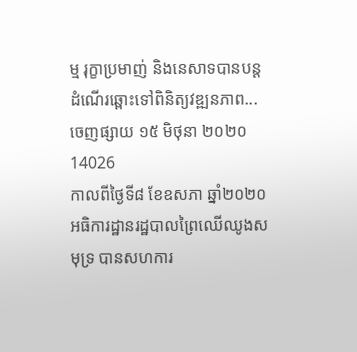ម្ម រុក្ខាប្រមាញ់ និងនេសាទបានបន្តដំណើរឆ្ពោះទៅពិនិត្យវឌ្ឍនភាព...
ចេញផ្សាយ ១៥ មិថុនា ២០២០
14026
កាលពីថ្ងៃទី៨ ខែឧសភា ឆ្នាំ២០២០ អធិការដ្ឋានរដ្ឋបាលព្រៃឈើឈូងសមុទ្រ បានសហការ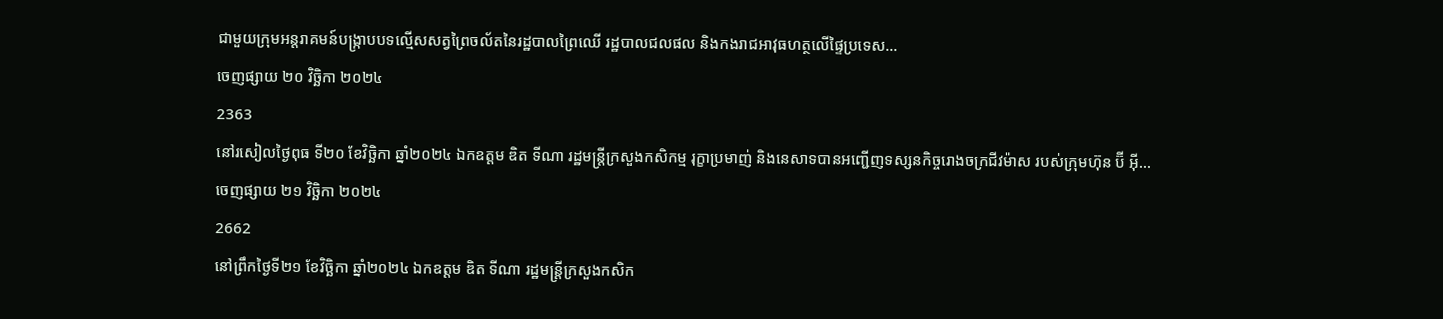ជាមួយក្រុមអន្តរាគមន៍បង្ក្រាបបទល្មើសសត្វព្រៃចល័តនៃរដ្ឋបាលព្រៃឈើ រដ្ឋបាលជលផល និងកងរាជអាវុធហត្ថលើផ្ទៃប្រទេស...
ចេញផ្សាយ ២០ វិច្ឆិកា ២០២៤
2363
នៅរសៀលថ្ងៃពុធ ទី២០ ខែវិច្ឆិកា ឆ្នាំ២០២៤ ឯកឧត្តម ឌិត ទីណា រដ្ឋមន្ត្រីក្រសួងកសិកម្ម រុក្ខាប្រមាញ់ និងនេសាទបានអញ្ជើញទស្សនកិច្ចរោងចក្រជីវម៉ាស របស់ក្រុមហ៊ុន ប៊ី អ៊ី...
ចេញផ្សាយ ២១ វិច្ឆិកា ២០២៤
2662
នៅព្រឹកថ្ងៃទី២១ ខែវិច្ឆិកា ឆ្នាំ២០២៤ ឯកឧត្តម ឌិត ទីណា រដ្ឋមន្រ្តីក្រសួងកសិក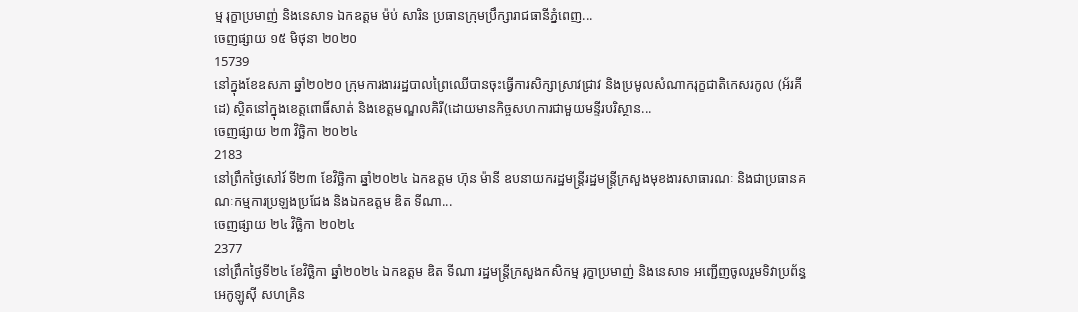ម្ម រុក្ខាប្រមាញ់ និងនេសាទ ឯកឧត្តម ម៉ប់ សារិន ប្រធានក្រុមប្រឹក្សារាជធានីភ្នំពេញ...
ចេញផ្សាយ ១៥ មិថុនា ២០២០
15739
នៅក្នុងខែឧសភា ឆ្នាំ២០២០ ក្រុមការងាររដ្ឋបាលព្រៃឈេីបានចុះធ្វើការសិក្សាស្រាវជ្រាវ និងប្រមូលសំណាករុក្ខជាតិកេសរកូល (អ័រគីដេ) ស្ថិតនៅក្នុងខេត្តពោធិ៍សាត់ និងខេត្តមណ្ឌលគិរី(ដោយមានកិច្ចសហការជាមួយមន្ទីរបរិស្ថាន...
ចេញផ្សាយ ២៣ វិច្ឆិកា ២០២៤
2183
នៅព្រឹកថ្ងៃសៅរ៍ ទី២៣ ខែវិច្ឆិកា ឆ្នាំ២០២៤ ឯកឧត្តម ហ៊ុន ម៉ានី ឧបនាយករដ្ឋមន្ត្រីរដ្ឋមន្ត្រីក្រសួងមុខងារសាធារណៈ និងជាប្រធានគណៈកម្មការប្រឡងប្រជែង និងឯកឧត្តម ឌិត ទីណា...
ចេញផ្សាយ ២៤ វិច្ឆិកា ២០២៤
2377
នៅព្រឹកថ្ងៃទី២៤ ខែវិច្ឆិកា ឆ្នាំ២០២៤ ឯកឧត្តម ឌិត ទីណា រដ្ឋមន្ត្រីក្រសួងកសិកម្ម រុក្ខាប្រមាញ់ និងនេសាទ អញ្ជើញចូលរួមទិវាប្រព័ន្ធអេកូឡូស៊ី សហគ្រិន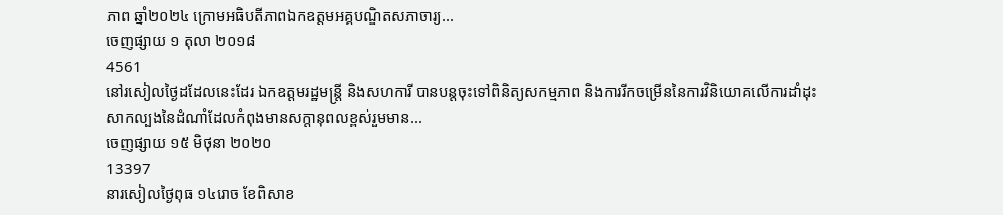ភាព ឆ្នាំ២០២៤ ក្រោមអធិបតីភាពឯកឧត្តមអគ្គបណ្ឌិតសភាចារ្យ...
ចេញផ្សាយ ១ តុលា ២០១៨
4561
នៅរសៀលថ្ងៃដដែលនេះដែរ ឯកឧត្តមរដ្ឋមន្ត្រី និងសហការី បានបន្តចុះទៅពិនិត្យសកម្មភាព និងការរីកចម្រើននៃការវិនិយោគលើការដាំដុះសាកល្បងនៃដំណាំដែលកំពុងមានសក្តានុពលខ្ពស់រួមមាន...
ចេញផ្សាយ ១៥ មិថុនា ២០២០
13397
នារសៀលថ្ងៃពុធ ១៤រោច ខែពិសាខ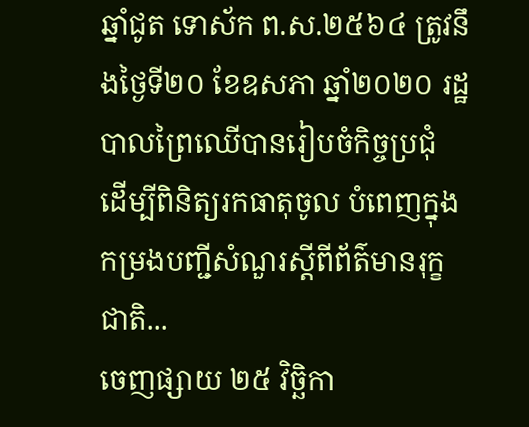ឆ្នាំជូត ទោស័ក ព.ស.២៥៦៤ ត្រូវនឹងថ្ងៃទី២០ ខែឧសភា ឆ្នាំ២០២០ រដ្ឋបាលព្រៃឈើបានរៀបចំកិច្ចប្រជុំ ដេីម្បីពិនិត្យរកធាតុចូល បំពេញក្នុងកម្រងបញ្ជីសំណួរស្តីពីព័ត៌មានរុក្ខជាតិ...
ចេញផ្សាយ ២៥ វិច្ឆិកា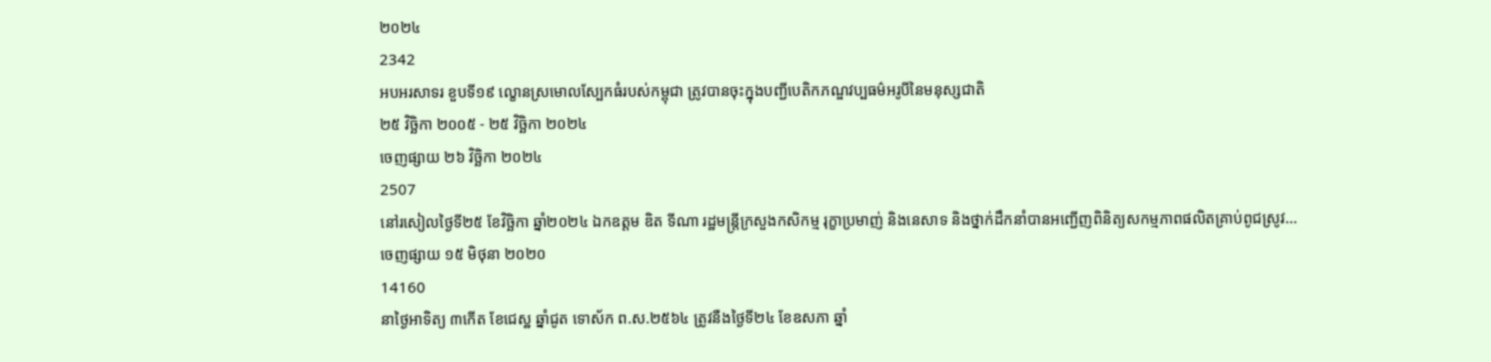២០២៤
2342
អបអរសាទរ ខួបទី១៩ ល្ខោនស្រមោលស្បែកធំរបស់កម្ពុជា ត្រូវបានចុះក្នុងបញ្ជីបេតិកភណ្ឌវប្បធម៌អរូបីនៃមនុស្សជាតិ
២៥ វិច្ឆិកា ២០០៥ - ២៥ វិច្ឆិកា ២០២៤
ចេញផ្សាយ ២៦ វិច្ឆិកា ២០២៤
2507
នៅរសៀលថ្ងៃទី២៥ ខែវិច្ឆិកា ឆ្នាំ២០២៤ ឯកឧត្តម ឌិត ទីណា រដ្ឋមន្រ្តីក្រសួងកសិកម្ម រុក្ខាប្រមាញ់ និងនេសាទ និងថ្នាក់ដឹកនាំបានអញ្ជើញពិនិត្យសកម្មភាពផលិតគ្រាប់ពូជស្រូវ...
ចេញផ្សាយ ១៥ មិថុនា ២០២០
14160
នាថ្ងៃអាទិត្យ ៣កើត ខែជេស្ឋ ឆ្នាំជូត ទោស័ក ព.ស.២៥៦៤ ត្រូវនឺងថ្ងៃទី២៤ ខែឧសភា ឆ្នាំ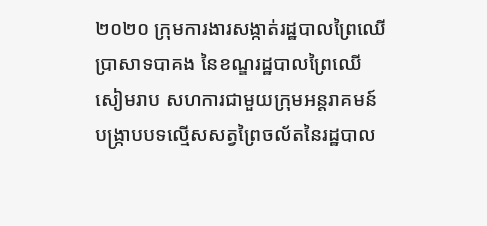២០២០ ក្រុមការងារសង្កាត់រដ្ឋបាលព្រៃឈើប្រាសាទបាគង នៃខណ្ឌរដ្ឋបាលព្រៃឈើសៀមរាប សហការជាមួយក្រុមអន្តរាគមន៍បង្ក្រាបបទល្មើសសត្វព្រៃចល័តនៃរដ្ឋបាល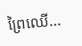ព្រៃឈើ...